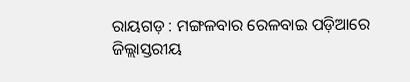ରାୟଗଡ଼ : ମଙ୍ଗଳବାର ରେଳବାଇ ପଡ଼ିଆରେ ଜିଲ୍ଲାସ୍ତରୀୟ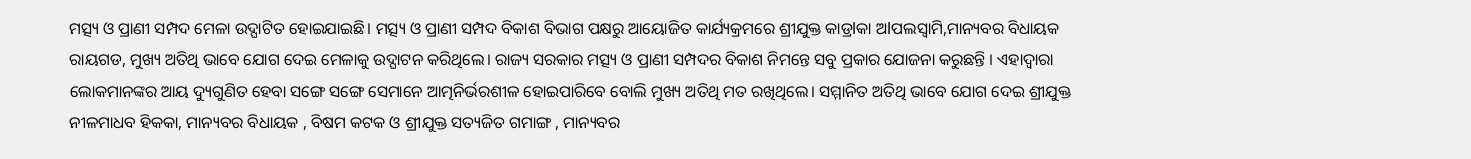ମତ୍ସ୍ୟ ଓ ପ୍ରାଣୀ ସମ୍ପଦ ମେଳା ଉଦ୍ଘାଟିତ ହୋଇଯାଇଛି। ମତ୍ସ୍ୟ ଓ ପ୍ରାଣୀ ସମ୍ପଦ ବିକାଶ ବିଭାଗ ପକ୍ଷରୁ ଆୟୋଜିତ କାର୍ଯ୍ୟକ୍ରମରେ ଶ୍ରୀଯୁକ୍ତ କାଡ୍ରlକା ଅlପଲସ୍ୱାମି,ମାନ୍ୟବର ବିଧାୟକ ରାୟଗଡ, ମୁଖ୍ୟ ଅତିଥି ଭାବେ ଯୋଗ ଦେଇ ମେଳାକୁ ଉଦ୍ଘାଟନ କରିଥିଲେ। ରାଜ୍ୟ ସରକାର ମତ୍ସ୍ୟ ଓ ପ୍ରାଣୀ ସମ୍ପଦର ବିକାଶ ନିମନ୍ତେ ସବୁ ପ୍ରକାର ଯୋଜନା କରୁଛନ୍ତି । ଏହାଦ୍ଵାରା ଲୋକମାନଙ୍କର ଆୟ ଦ୍ୟୁଗୁଣିତ ହେବା ସଙ୍ଗେ ସଙ୍ଗେ ସେମାନେ ଆତ୍ମନିର୍ଭରଶୀଳ ହୋଇପାରିବେ ବୋଲି ମୁଖ୍ୟ ଅତିଥି ମତ ରଖିଥିଲେ। ସମ୍ମାନିତ ଅତିଥି ଭାବେ ଯୋଗ ଦେଇ ଶ୍ରୀଯୁକ୍ତ ନୀଳମାଧବ ହିକକା, ମାନ୍ୟବର ବିଧାୟକ , ବିଷମ କଟକ ଓ ଶ୍ରୀଯୁକ୍ତ ସତ୍ୟଜିତ ଗମାଙ୍ଗ , ମାନ୍ୟବର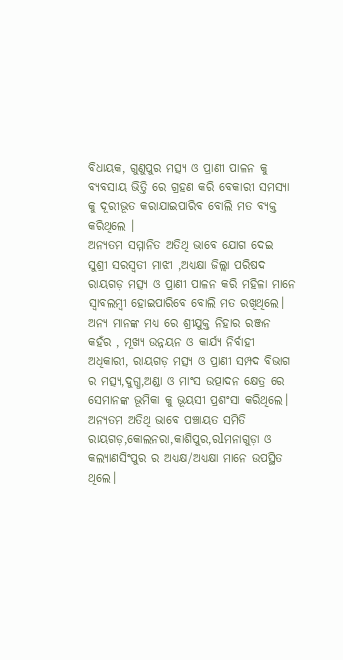ବିଧାୟକ, ଗୁଣୁପୁର ମତ୍ସ୍ୟ ଓ ପ୍ରାଣୀ ପାଳନ କୁ ବ୍ୟବସାୟ ଭିତ୍ତି ରେ ଗ୍ରହଣ କରି ବେକାରୀ ସମସ୍ୟା କୁ ଦୂରୀଭୂତ କରାଯାଇପାରିବ ବୋଲି ମତ ବ୍ୟକ୍ତ କରିଥିଲେ ।
ଅନ୍ୟତମ ସମ୍ମାନିତ ଅତିଥି ଭାବେ ଯୋଗ ଦେଇ ସୁଶ୍ରୀ ସରସ୍ଵତୀ ମାଝୀ ,ଅଧ୍ୟକ୍ଷା ଜିଲ୍ଲା ପରିଷଦ ରାୟଗଡ଼ ମତ୍ସ୍ୟ ଓ ପ୍ରାଣୀ ପାଳନ କରି ମହିଳା ମାନେ ସ୍ବାବଲମ୍ବୀ ହୋଇପାରିବେ ବୋଲି ମତ ରଖିଥିଲେ। ଅନ୍ୟ ମାନଙ୍କ ମଧ୍ୟ ରେ ଶ୍ରୀଯୁକ୍ତ ନିହାର ରଞ୍ଜନ କହଁର , ମୂଖ୍ୟ ଉନ୍ନୟନ ଓ କାର୍ଯ୍ୟ ନିର୍ବାହୀ ଅଧିକାରୀ, ରାୟଗଡ଼ ମତ୍ସ୍ୟ ଓ ପ୍ରାଣୀ ସମ୍ପଦ ବିଭାଗ ର ମତ୍ସ୍ୟ,ଦୁଗ୍ଧ,ଅଣ୍ଡା ଓ ମାଂସ ଉତ୍ପାଦନ କ୍ଷେତ୍ର ରେ ସେମାନଙ୍କ ଭୂମିକା କୁ ଭୂୟସୀ ପ୍ରଶଂସା କରିଥିଲେ।
ଅନ୍ୟତମ ଅତିଥି ଭାବେ ପଞ୍ଚାୟତ ସମିତି ରାୟଗଡ଼,କୋଲନରା,କାଶିପୁର,ରlମନାଗୁଡ଼ା ଓ କଲ୍ୟାଣସିଂପୁର ର ଅଧ୍ୟକ୍ଷ/ଅଧ୍ୟକ୍ଷା ମାନେ ଉପସ୍ଥିତ ଥିଲେ।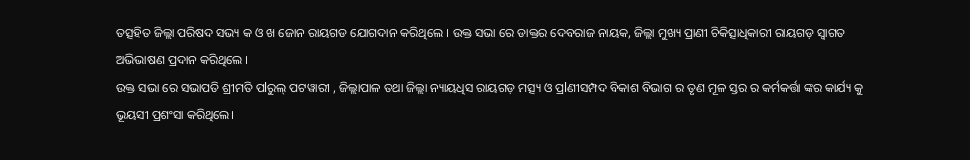ତତ୍ସହିତ ଜିଲ୍ଲା ପରିଷଦ ସଭ୍ୟ କ ଓ ଖ ଜୋନ ରାୟଗଡ ଯୋଗଦାନ କରିଥିଲେ । ଉକ୍ତ ସଭା ରେ ଡାକ୍ତର ଦେବରାଜ ନାୟକ, ଜିଲ୍ଲା ମୁଖ୍ୟ ପ୍ରାଣୀ ଚିକିତ୍ସାଧିକାରୀ ରାୟଗଡ଼ ସ୍ବାଗତ ଅଭିଭାଷଣ ପ୍ରଦାନ କରିଥିଲେ ।
ଉକ୍ତ ସଭା ରେ ସଭାପତି ଶ୍ରୀମତି ପlରୁଲ୍ ପଟୱାରୀ , ଜିଲ୍ଲାପାଳ ତଥା ଜିଲ୍ଲା ନ୍ୟାୟଧିସ ରାୟଗଡ଼ ମତ୍ସ୍ୟ ଓ ପ୍ରlଣୀସମ୍ପଦ ବିକାଶ ବିଭାଗ ର ତୃଣ ମୂଳ ସ୍ତର ର କର୍ମକର୍ତ୍ତା ଙ୍କର କାର୍ଯ୍ୟ କୁ ଭୂୟସୀ ପ୍ରଶଂସା କରିଥିଲେ।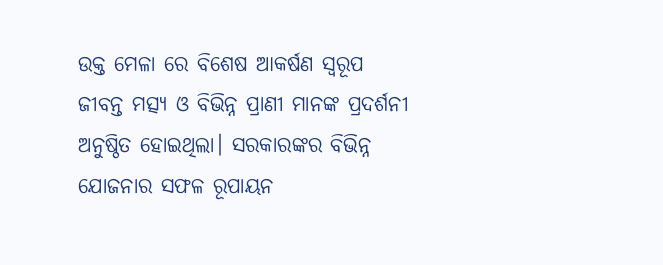ଉକ୍ତ ମେଳା ରେ ବିଶେଷ ଆକର୍ଷଣ ସ୍ୱରୂପ ଜୀବନ୍ତ ମତ୍ସ୍ୟ ଓ ବିଭିନ୍ନ ପ୍ରାଣୀ ମାନଙ୍କ ପ୍ରଦର୍ଶନୀ ଅନୁଷ୍ଠିତ ହୋଇଥିଲା। ସରକାରଙ୍କର ବିଭିନ୍ନ ଯୋଜନାର ସଫଳ ରୂପାୟନ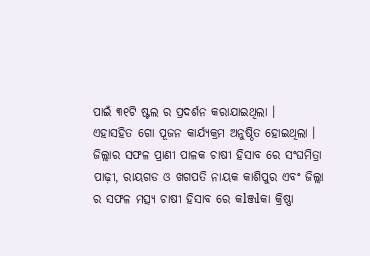ପାଇଁ ୩୧ଟି ଷ୍ଟଲ ର ପ୍ରଦର୍ଶନ କରାଯାଇଥିଲା ।
ଏହାସହିତ ଗୋ ପୂଜନ କାର୍ଯ୍ୟକ୍ରମ ଅନୁଷ୍ଠିତ ହୋଇଥିଲା ।
ଜିଲ୍ଲାର ସଫଳ ପ୍ରାଣୀ ପାଳକ ଚାଷୀ ହିସାବ ରେ ସଂଘମିତ୍ରା ପାଢ଼ୀ, ରାୟଗଡ ଓ ଖଗପତି ନାୟକ କାଶିପୁର ଏବଂ ଜିଲ୍ଲା ର ସଫଳ ମତ୍ସ୍ୟ ଚାଷୀ ହିସାବ ରେ କlଞ୍ଜlକା କ୍ରିଷ୍ଣା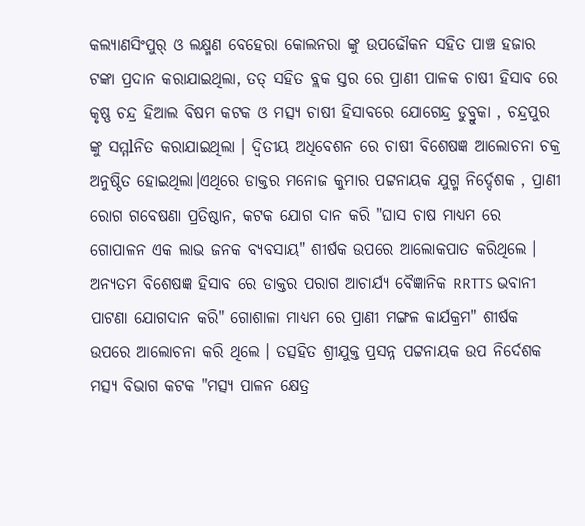କଲ୍ୟାଣସିଂପୁର୍ ଓ ଲକ୍ଷ୍ମଣ ବେହେରା କୋଲନରା ଙ୍କୁ ଉପଢୌକନ ସହିତ ପାଞ୍ଚ ହଜାର ଟଙ୍କା ପ୍ରଦାନ କରାଯାଇଥିଲା, ତତ୍ ସହିତ ବ୍ଲକ ସ୍ତର ରେ ପ୍ରାଣୀ ପାଳକ ଚାଷୀ ହିସାବ ରେ କୃଷ୍ଣ ଚନ୍ଦ୍ର ହିଆଲ ବିଷମ କଟକ ଓ ମତ୍ସ୍ୟ ଚାଷୀ ହିସାବରେ ଯୋଗେନ୍ଦ୍ର ଡୁବ୍ରୁକା , ଚନ୍ଦ୍ରପୁର ଙ୍କୁ ସମ୍ମlନିତ କରାଯାଇଥିଲା । ଦ୍ଵିତୀୟ ଅଧିବେଶନ ରେ ଚାଷୀ ବିଶେଷଜ୍ଞ ଆଲୋଚନା ଚକ୍ର ଅନୁଷ୍ଠିତ ହୋଇଥିଲା।ଏଥିରେ ଡାକ୍ତର ମନୋଜ କୁମାର ପଟ୍ଟନାୟକ ଯୁଗ୍ମ ନିର୍ଦ୍ଦେଶକ , ପ୍ରାଣୀ ରୋଗ ଗବେଷଣା ପ୍ରତିଷ୍ଠାନ, କଟକ ଯୋଗ ଦାନ କରି "ଘାସ ଚାଷ ମାଧ୍ୟମ ରେ ଗୋପାଳନ ଏକ ଲାଭ ଜନକ ବ୍ୟବସାୟ" ଶୀର୍ଷକ ଉପରେ ଆଲୋକପାତ କରିଥିଲେ ।
ଅନ୍ୟତମ ବିଶେଷଜ୍ଞ ହିସାବ ରେ ଡାକ୍ତର ପରାଗ ଆଚାର୍ଯ୍ୟ ବୈଜ୍ଞାନିକ RRTTS ଭବାନୀ ପାଟଣା ଯୋଗଦାନ କରି" ଗୋଶାଳା ମାଧ୍ୟମ ରେ ପ୍ରାଣୀ ମଙ୍ଗଳ କାର୍ଯକ୍ରମ" ଶୀର୍ଷକ ଉପରେ ଆଲୋଚନା କରି ଥିଲେ । ତତ୍ସହିତ ଶ୍ରୀଯୁକ୍ତ ପ୍ରସନ୍ନ ପଟ୍ଟନାୟକ ଉପ ନିର୍ଦେଶକ ମତ୍ସ୍ୟ ବିଭାଗ କଟକ "ମତ୍ସ୍ୟ ପାଳନ କ୍ଷେତ୍ର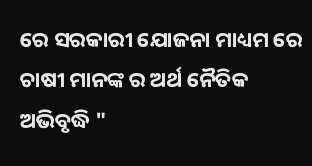ରେ ସରକାରୀ ଯୋଜନା ମାଧ୍ୟମ ରେ ଚାଷୀ ମାନଙ୍କ ର ଅର୍ଥ ନୈତିକ ଅଭିବୃଦ୍ଧି "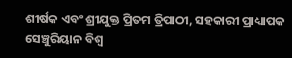ଶୀର୍ଷକ ଏବଂ ଶ୍ରୀଯୁକ୍ତ ପ୍ରିତମ ତ୍ରିପାଠୀ, ସହକାରୀ ପ୍ରାଧ୍ୟାପକ ସେଞ୍ଚୁରିୟାନ ବିଶ୍ଵ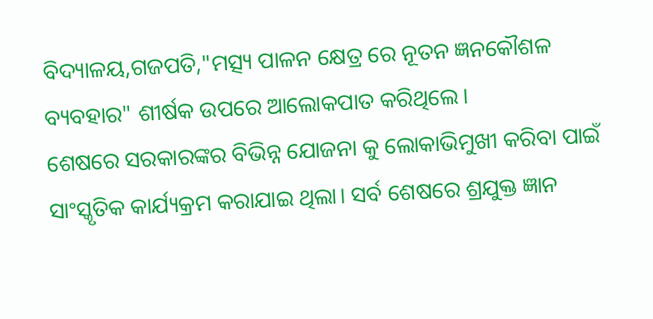ବିଦ୍ୟାଳୟ,ଗଜପତି,"ମତ୍ସ୍ୟ ପାଳନ କ୍ଷେତ୍ର ରେ ନୂତନ ଜ୍ଞନକୌଶଳ ବ୍ୟବହାର" ଶୀର୍ଷକ ଉପରେ ଆଲୋକପାତ କରିଥିଲେ।
ଶେଷରେ ସରକାରଙ୍କର ବିଭିନ୍ନ ଯୋଜନା କୁ ଲୋକାଭିମୁଖୀ କରିବା ପାଇଁ ସାଂସ୍କୃତିକ କାର୍ଯ୍ୟକ୍ରମ କରାଯାଇ ଥିଲା। ସର୍ବ ଶେଷରେ ଶ୍ରଯୁକ୍ତ ଜ୍ଞାନ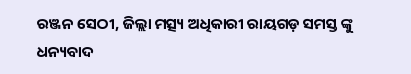ରଞ୍ଜନ ସେଠୀ, ଜିଲ୍ଲା ମତ୍ସ୍ୟ ଅଧିକାରୀ ରାୟଗଡ଼ ସମସ୍ତ ଙ୍କୁ ଧନ୍ୟବାଦ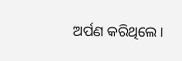ଅର୍ପଣ କରିଥିଲେ।